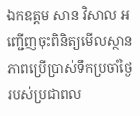ឯកឧត្តម សាន វិសាល អញ្ជើញចុះពិនិត្យមើលស្ថានភាពប្រើប្រាស់ទឹកប្រចាំថ្ងៃរបស់ប្រជាពល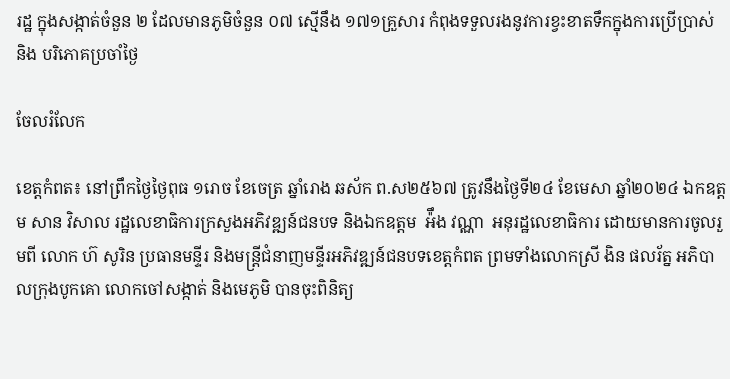រដ្ឋ ក្នុងសង្កាត់ចំនួន ២ ដែលមានភូមិចំនួន ០៧ ស្មើនឹង ១៧១គ្រួសារ កំពុងទទួលរងនូវការខ្វះខាតទឹកក្នុងការប្រើប្រាស់ និង បរិភោគប្រចាំថ្ងៃ

ចែលរំលែក

ខេត្តកំពត៖ នៅព្រឹកថ្ងៃថ្ងៃពុធ ១រោច ខែចេត្រ ឆ្នាំរោង ឆស័ក ព.ស២៥៦៧ ត្រូវនឹងថ្ងៃទី២៤ ខែមេសា ឆ្នាំ២០២៤ ឯកឧត្តម សាន វិសាល រដ្ឋលេខាធិការក្រសួងអភិវឌ្ឍន៍ជនបទ និងឯកឧត្តម  អ៉ឹង វណ្ណា  អនុរដ្ឋលេខាធិការ ដោយមានការចូលរួមពី លោក ហ៊ សូរិន ប្រធានមន្ទីរ និងមន្ត្រីជំនាញមន្ទីរអភិវឌ្ឍន៍ជនបទខេត្តកំពត ព្រមទាំងលោកស្រី ងិន ផលរ័ត្ន អភិបាលក្រុងបូកគោ លោកចៅសង្កាត់ និងមេភូមិ បានចុះពិនិត្យ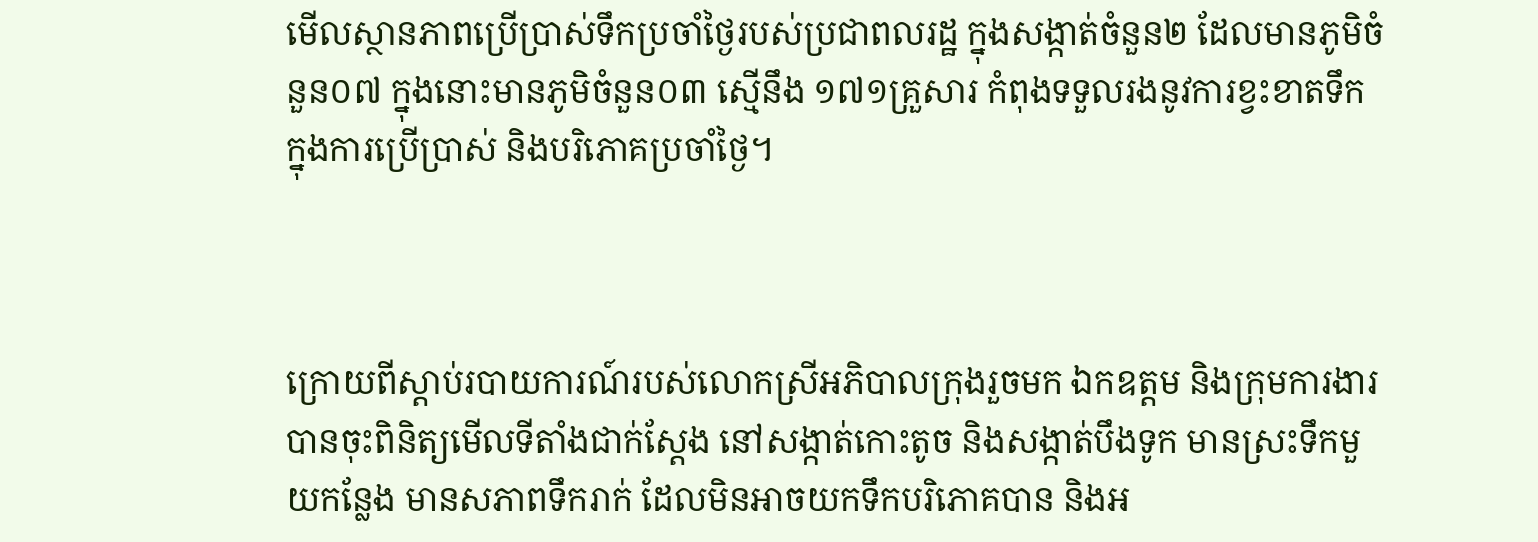មើលស្ថានភាពប្រើប្រាស់ទឹកប្រចាំថ្ងៃរបស់ប្រជាពលរដ្ឋ ក្នុងសង្កាត់ចំនួន២ ដែលមានភូមិចំនួន០៧ ក្នុងនោះមានភូមិចំនួន០៣ ស្មើនឹង ១៧១គ្រួសារ កំពុងទទួលរងនូវការខ្វះខាតទឹកក្នុងការប្រើប្រាស់ និងបរិភោគប្រចាំថ្ងៃ។



ក្រោយពីស្តាប់របាយការណ៍របស់លោកស្រីអភិបាលក្រុងរួចមក ឯកឧត្តម និងក្រុមការងារ បានចុះពិនិត្យមើលទីតាំងជាក់ស្តែង នៅសង្កាត់កោះតូច និងសង្កាត់បឹងទូក មានស្រះទឹកមួយកន្លែង មានសភាពទឹករាក់ ដែលមិនអាចយកទឹកបរិភោគបាន និងអ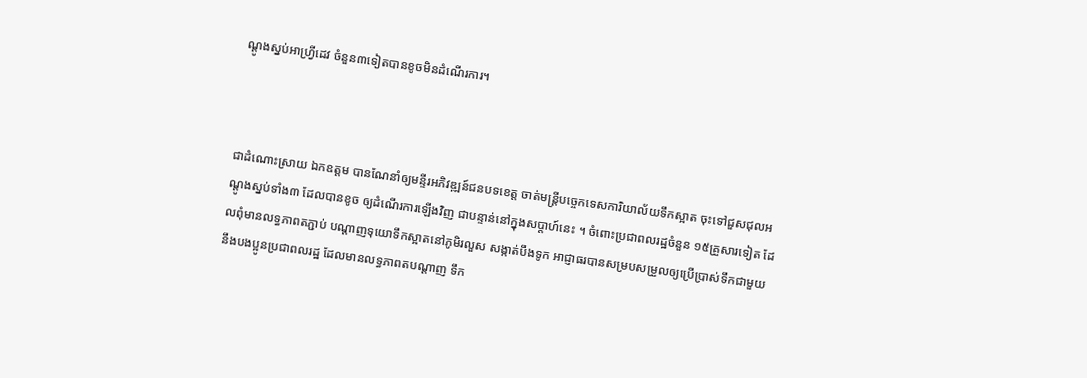ណ្ដូងស្នប់អាហ្រ្វីដេវ ចំនួន៣ទៀតបានខូចមិនដំណើរការ។



ជាដំណោះស្រាយ ឯកឧត្តម បានណែនាំឲ្យមន្ទីរអភិវឌ្ឍន៍ជនបទខេត្ត ចាត់មន្រ្តីបច្ចេកទេសការិយាល័យទឹកស្អាត ចុះទៅជួសជុលអណ្ដូងស្នប់ទាំង៣ ដែលបានខូច ឲ្យដំណើរការឡើងវិញ ជាបន្ទាន់នៅក្នុងសប្ដាហ៍នេះ ។ ចំពោះប្រជាពលរដ្ឋចំនួន ១៥គ្រួសារទៀត ដែលពុំមានលទ្ធភាពតភ្ជាប់ បណ្តាញទុយោទឹកស្អាតនៅភូមិរលួស សង្កាត់បឹងទូក អាជ្ញាធរបានសម្របសម្រួលឲ្យប្រើប្រាស់ទឹកជាមួយ នឹងបងប្អូនប្រជាពលរដ្ឋ ដែលមានលទ្ធភាពតបណ្តាញ ទឹក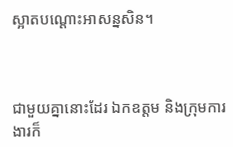ស្អាតបណ្ដោះអាសន្នសិន។



ជាមួយគ្នានោះដែរ ឯកឧត្តម និងក្រុមការងារក៏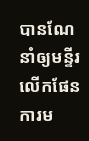បានណែនាំឲ្យមន្ទីរលើកផែនការម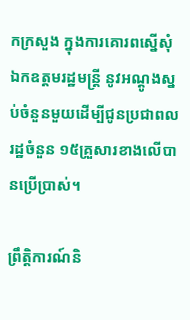កក្រសួង ក្នុងការគោរពស្នើសុំឯកឧត្តមរដ្ឋមន្ត្រី នូវអណ្តូងស្នប់ចំនួនមួយដើម្បីជូនប្រជាពលរដ្ឋចំនួន ១៥គ្រួសារខាងលើបានប្រើប្រាស់។

ព្រឹត្តិការណ៍និ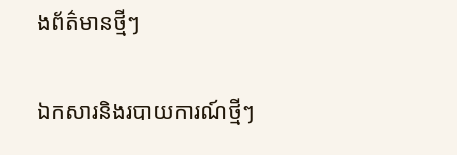ងព័ត៌មានថ្មីៗ

ឯកសារនិងរបាយការណ៍ថ្មីៗ